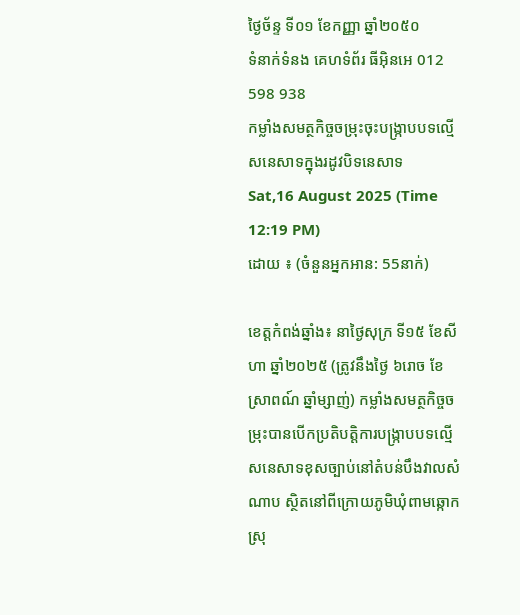ថ្ងៃច័ន្ទ ទី០១ ខែកញ្ញា ឆ្នាំ២០៥០
ទំនាក់ទំនង គេហទំព័រ ធីអ៊ិនអេ 012 598 938
កម្លាំងសមត្ថកិច្ចចម្រុះចុះបង្ក្រាបបទល្មើសនេសាទក្នុងរដូវបិទនេសាទ
Sat,16 August 2025 (Time 12:19 PM)
ដោយ ៖ (ចំនួនអ្នកអាន: 55នាក់)

ខេត្តកំពង់ឆ្នាំង៖ នាថ្ងៃសុក្រ ទី១៥ ខែសីហា ឆ្នាំ២០២៥ (ត្រូវនឹងថ្ងៃ ៦រោច ខែស្រាពណ៍ ឆ្នាំម្សាញ់) កម្លាំងសមត្ថកិច្ចចម្រុះបានបើកប្រតិបត្តិការបង្ក្រាបបទល្មើសនេសាទខុសច្បាប់នៅតំបន់បឹងវាលសំណាប ស្ថិតនៅពីក្រោយភូមិឃុំពាមឆ្កោក ស្រុ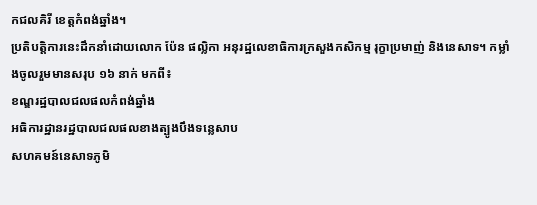កជលគិរី ខេត្តកំពង់ឆ្នាំង។
ប្រតិបត្តិការនេះដឹកនាំដោយលោក ប៉ែន ផល្លិកា អនុរដ្ឋលេខាធិការក្រសួងកសិកម្ម រុក្ខាប្រមាញ់ និងនេសាទ។ កម្លាំងចូលរួមមានសរុប ១៦ នាក់ មកពី៖
ខណ្ឌរដ្ឋបាលជលផលកំពង់ឆ្នាំង
អធិការដ្ឋានរដ្ឋបាលជលផលខាងត្បូងបឹងទន្លេសាប
សហគមន៍នេសាទភូមិ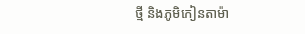ថ្មី និងភូមិកៀនតាម៉ា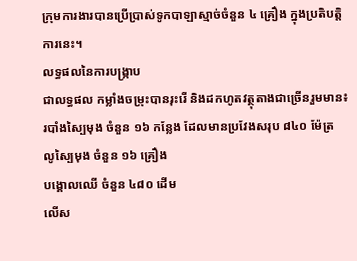ក្រុមការងារបានប្រើប្រាស់ទូកបាឡាស្មាច់ចំនួន ៤ គ្រឿង ក្នុងប្រតិបត្តិការនេះ។
លទ្ធផលនៃការបង្ក្រាប
ជាលទ្ធផល កម្លាំងចម្រុះបានរុះរើ និងដកហូតវត្ថុតាងជាច្រើនរួមមាន៖
របាំងស្បៃមុង ចំនួន ១៦ កន្លែង ដែលមានប្រវែងសរុប ៨៤០ ម៉ែត្រ
លូស្បៃមុង ចំនួន ១៦ គ្រឿង
បង្គោលឈើ ចំនួន ៤៨០ ដើម
លើស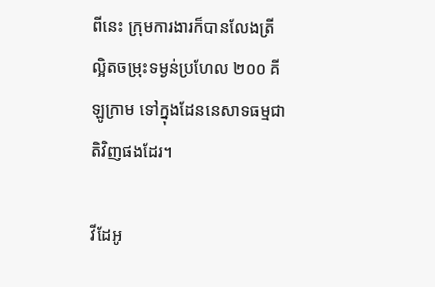ពីនេះ ក្រុមការងារក៏បានលែងត្រីល្អិតចម្រុះទម្ងន់ប្រហែល ២០០ គីឡូក្រាម ទៅក្នុងដែននេសាទធម្មជាតិវិញផងដែរ។

វីដែអូ